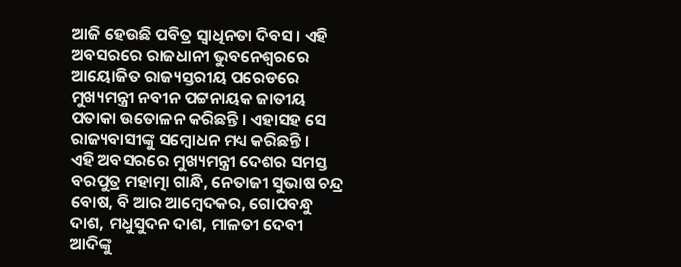ଆଜି ହେଉଛି ପବିତ୍ର ସ୍ୱାଧିନତା ଦିବସ । ଏହି ଅବସରରେ ରାଜଧାନୀ ଭୁବନେଶ୍ୱରରେ ଆୟୋଜିତ ରାଜ୍ୟସ୍ତରୀୟ ପରେଡରେ ମୁଖ୍ୟମନ୍ତ୍ରୀ ନବୀନ ପଟ୍ଟନାୟକ ଜାତୀୟ ପତାକା ଉତୋଳନ କରିଛନ୍ତି । ଏହାସହ ସେ ରାଜ୍ୟବାସୀଙ୍କୁ ସମ୍ବୋଧନ ମଧ୍ୟ କରିଛନ୍ତି ।
ଏହି ଅବସରରେ ମୁଖ୍ୟମନ୍ତ୍ରୀ ଦେଶର ସମସ୍ତ ବରପୁତ୍ର ମହାତ୍ମା ଗାନ୍ଧି, ନେତାଜୀ ସୁଭାଷ ଚନ୍ଦ୍ର ବୋଷ, ବି ଆର ଆମ୍ବେଦକର, ଗୋପବନ୍ଧୁ ଦାଶ, ମଧୁସୁଦନ ଦାଶ, ମାଳତୀ ଦେବୀ ଆଦିଙ୍କୁ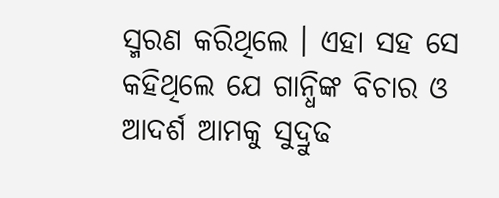ସ୍ମରଣ କରିଥିଲେ । ଏହା ସହ ସେ କହିଥିଲେ ଯେ ଗାନ୍ଧିଙ୍କ ବିଚାର ଓ ଆଦର୍ଶ ଆମକୁ ସୁଦ୍ରୁଢ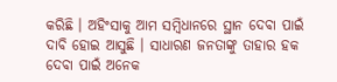କରିଛି । ଅହିଂସାକୁ ଆମ ସମ୍ବିଧାନରେ ସ୍ଥାନ ଦେବା ପାଇଁ ଦାବି ହୋଇ ଆସୁଛି । ସାଧାରଣ ଜନତାଙ୍କୁ ତାହାର ହକ ଦେବା ପାଇଁ ଅନେକ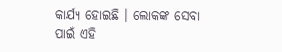କାର୍ଯ୍ୟ ହୋଇଛି । ଲୋକଙ୍କ ସେବା ପାଇଁ ଏହି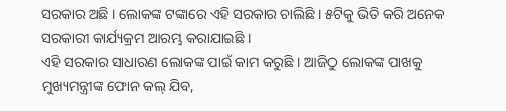ସରକାର ଅଛି । ଲୋକଙ୍କ ଟଙ୍କାରେ ଏହି ସରକାର ଚାଲିଛି । ୫ଟିକୁ ଭିତି କରି ଅନେକ ସରକାରୀ କାର୍ଯ୍ୟକ୍ରମ ଆରମ୍ଭ କରାଯାଇଛି ।
ଏହି ସରକାର ସାଧାରଣ ଲୋକଙ୍କ ପାଇଁ କାମ କରୁଛି । ଆଜିଠୁ ଲୋକଙ୍କ ପାଖକୁ ମୁଖ୍ୟମନ୍ତ୍ରୀଙ୍କ ଫୋନ କଲ୍ ଯିବ,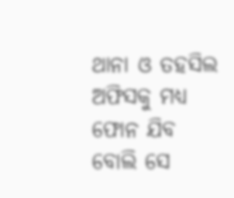ଥାନା ଓ ତହସିଲ ଅଫିସକୁ ମଧ୍ୟ ଫୋନ ଯିବ ବୋଲି ସେ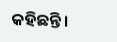କହିଛନ୍ତି ।